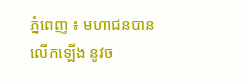ភ្នំពេញ ៖ មហាជនបានលើកឡើង នូវច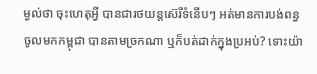ម្ងល់ថា ចុះហេតុអ្វី បានជារថយន្តស៊េរីទំនើបៗ អត់មានការបង់ពន្ធ ចូលមកកម្ពុជា បានតាមច្រកណា ឬក៏បត់ដាក់ក្នុងប្រអប់? ទោះយ៉ា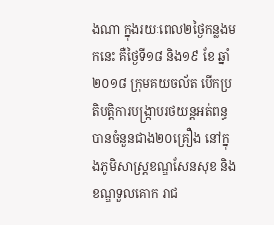ងណា ក្នុងរយៈពេល២ថ្ងៃកន្លងមកនេះ គឺថ្ងៃទី១៨ និង១៩ ខែ ឆ្នាំ២០១៨ ក្រុមគយចល័ត បើកប្រតិបត្តិការបង្ក្រាបរថយន្ដអត់ពន្ធ បានចំនួនជាង២០គ្រឿង នៅក្នុងភូមិសាស្ត្រខណ្ឌសែនសុខ និង ខណ្ឌទួលគោក រាជ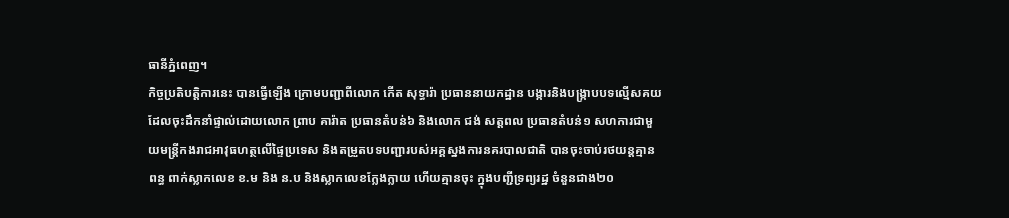ធានីភ្នំពេញ។
កិច្ចប្រតិបត្តិការនេះ បានធ្វើឡើង ក្រោមបញ្ជាពីលោក កើត សុទ្ធារ៉ា ប្រធាននាយកដ្ឋាន បង្ការនិងបង្ក្រាបបទល្មើសគយ ដែលចុះដឹកនាំផ្ទាល់ដោយលោក ព្រាប គារ៉ាត ប្រធានតំបន់៦ និងលោក ជង់ សត្តពល ប្រធានតំបន់១ សហការជាមួយមន្ត្រីកងរាជអាវុធហត្ថលើផ្ទៃប្រទេស និងតម្រួតបទបញ្ជារបស់អគ្គស្នងការនគរបាលជាតិ បានចុះចាប់រថយន្តគ្មានពន្ធ ពាក់ស្លាកលេខ ខ.ម និង ន.ប និងស្លាកលេខក្លែងក្លាយ ហើយគ្មានចុះ ក្នុងបញ្ជីទ្រព្យរដ្ឋ ចំនួនជាង២០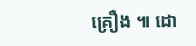គ្រឿង ៕ ដោ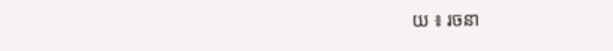យ ៖ រចនា